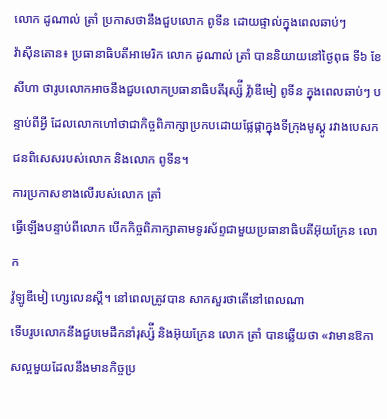លោក ដូណាល់ ត្រាំ ប្រកាសថានឹងជួបលោក ពូទីន ដោយផ្ទាល់ក្នុងពេលឆាប់ៗ
វ៉ាស៊ីនតោន៖ ប្រធានាធិបតីអាមេរិក លោក ដូណាល់ ត្រាំ បាននិយាយនៅថ្ងៃពុធ ទី៦ ខែសីហា ថារូបលោកអាចនឹងជួបលោកប្រធានាធិបតីរុស្ស៉ី វ្ល៉ាឌីមៀ ពូទីន ក្នុងពេលឆាប់ៗ បន្ទាប់ពីអ្វី ដែលលោកហៅថាជាកិច្ចពិភាក្សាប្រកបដោយផ្លែផ្កាក្នុងទីក្រុងមូស្គូ រវាងបេសកជនពិសេសរបស់លោក និងលោក ពូទីន។
ការប្រកាសខាងលើរបស់លោក ត្រាំ
ធ្វើឡើងបន្ទាប់ពីលោក បើកកិច្ចពិភាក្សាតាមទូរស័ព្ទជាមួយប្រធានាធិបតីអ៊ុយក្រែន លោក
វ៉ូឡូឌីមៀ ហ្សេលេនស្គី។ នៅពេលត្រូវបាន សាកសួរថាតើនៅពេលណា
ទើបរូបលោកនឹងជួបមេដឹកនាំរុស្ស៉ី និងអ៊ុយក្រែន លោក ត្រាំ បានឆ្លើយថា «វាមានឱកាសល្អមួយដែលនឹងមានកិច្ចប្រ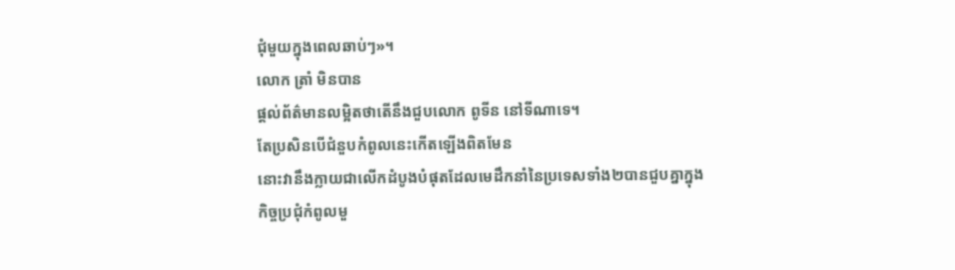ជុំមួយក្នុងពេលឆាប់ៗ»។
លោក ត្រាំ មិនបាន
ផ្ដល់ព័ត៌មានលម្អិតថាតើនឹងជួបលោក ពូទីន នៅទីណាទេ។
តែប្រសិនបើជំនួបកំពូលនេះកើតឡើងពិតមែន
នោះវានឹងក្លាយជាលើកដំបូងបំផុតដែលមេដឹកនាំនៃប្រទេសទាំង២បានជួបគ្នាក្នុង
កិច្ចប្រជុំកំពូលមួ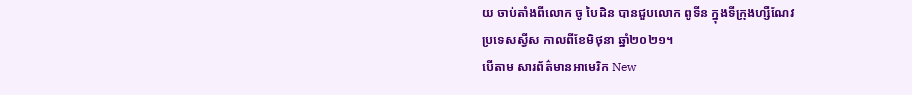យ ចាប់តាំងពីលោក ចូ បៃដិន បានជួបលោក ពូទីន ក្នុងទីក្រុងហ្សឺណែវ
ប្រទេសស្វីស កាលពីខែមិថុនា ឆ្នាំ២០២១។
បើតាម សារព័ត៌មានអាមេរិក New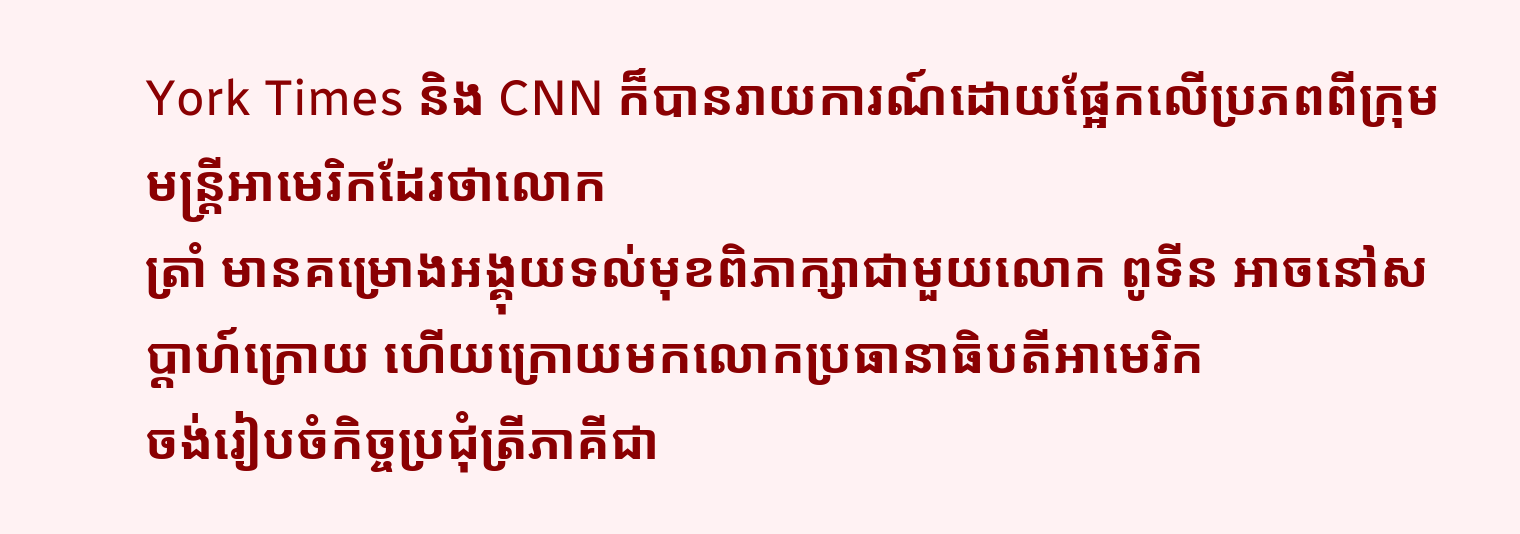York Times និង CNN ក៏បានរាយការណ៍ដោយផ្អែកលើប្រភពពីក្រុមមន្ត្រីអាមេរិកដែរថាលោក
ត្រាំ មានគម្រោងអង្គុយទល់មុខពិភាក្សាជាមួយលោក ពូទីន អាចនៅសប្ដាហ៍ក្រោយ ហើយក្រោយមកលោកប្រធានាធិបតីអាមេរិក
ចង់រៀបចំកិច្ចប្រជុំត្រីភាគីជា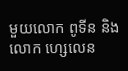មួយលោក ពូទីន និងលោក ហ្សេលេន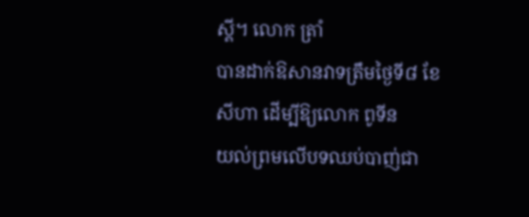ស្គី។ លោក ត្រាំ
បានដាក់ឱសានវាទត្រឹមថ្ងៃទី៨ ខែសីហា ដើម្បីឱ្យលោក ពូទីន
យល់ព្រមលើបទឈប់បាញ់ជា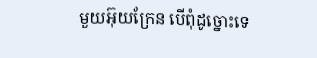មួយអ៊ុយក្រែន បើពុំដូច្នោះទេ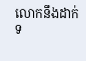លោកនឹងដាក់ទ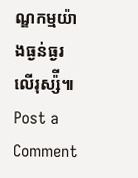ណ្ឌកម្មយ៉ាងធ្ងន់ធ្ងរលើរុស្ស៉ី៕
Post a Comment